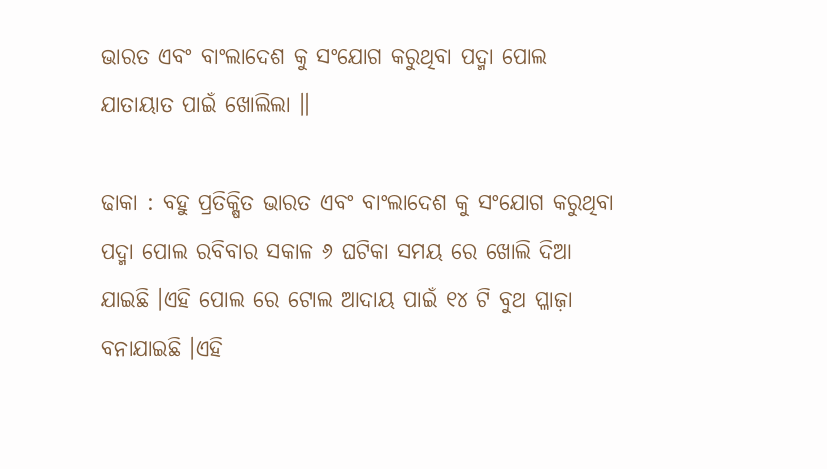ଭାରତ ଏବଂ ବାଂଲାଦେଶ କୁ ସଂଯୋଗ କରୁଥିବା ପଦ୍ମା ପୋଲ ଯାତାୟାତ ପାଇଁ ଖୋଲିଲା ॥

ଢାକା : ବହୁ ପ୍ରତିକ୍ଷିତ ଭାରତ ଏବଂ ବାଂଲାଦେଶ କୁ ସଂଯୋଗ କରୁଥିବା ପଦ୍ମା ପୋଲ ରବିବାର ସକାଳ ୬ ଘଟିକା ସମୟ ରେ ଖୋଲି ଦିଆ ଯାଇଛି ।ଏହି ପୋଲ ରେ ଟୋଲ ଆଦାୟ ପାଇଁ ୧୪ ଟି ବୁଥ ପ୍ଳାଜ଼ା ବନାଯାଇଛି ।ଏହି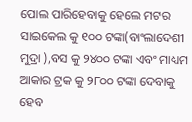ପୋଲ ପାରିହେବାକୁ ହେଲେ ମଟର ସାଇକେଲ କୁ ୧୦୦ ଟଙ୍କା(ବାଂଲାଦେଶୀ ମୁଦ୍ରା ),ବସ କୁ ୨୪୦୦ ଟଙ୍କା ଏବଂ ମାଧ୍ୟମ ଆକାର ଟ୍ରକ କୁ ୨୮୦୦ ଟଙ୍କା ଦେବାକୁ ହେବ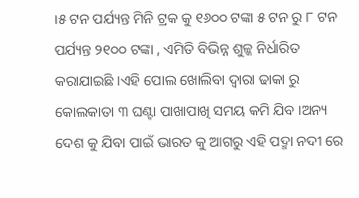।୫ ଟନ ପର୍ଯ୍ୟନ୍ତ ମିନି ଟ୍ରକ କୁ ୧୬୦୦ ଟଙ୍କା ୫ ଟନ ରୁ ୮ ଟନ ପର୍ଯ୍ୟନ୍ତ ୨୧୦୦ ଟଙ୍କା , ଏମିତି ବିଭିନ୍ନ ଶୁଳ୍କ ନିର୍ଧାରିତ କରାଯାଇଛି ।ଏହି ପୋଲ ଖୋଲିବା ଦ୍ୱାରା ଢାକା ରୁ କୋଲକାତା ୩ ଘଣ୍ଟା ପାଖାପାଖି ସମୟ କମି ଯିବ ।ଅନ୍ୟ ଦେଶ କୁ ଯିବା ପାଇଁ ଭାରତ କୁ ଆଗରୁ ଏହି ପଦ୍ମା ନଦୀ ରେ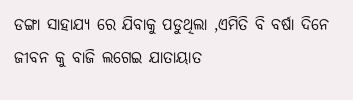ଡଙ୍ଗା ସାହାଯ୍ୟ ରେ ଯିବାକୁ ପଡୁଥିଲା ,ଏମିତି ବି ବର୍ଷା ଦିନେ ଜୀବନ କୁ ବାଜି ଲଗେଇ ଯାତାୟାତ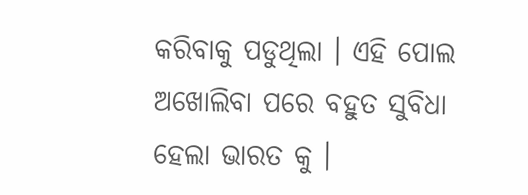କରିବାକୁ ପଡୁଥିଲା । ଏହି ପୋଲ ଅଖୋଲିବା ପରେ ବହୁତ ସୁବିଧା ହେଲା ଭାରତ କୁ ।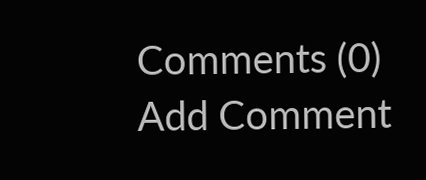Comments (0)
Add Comment